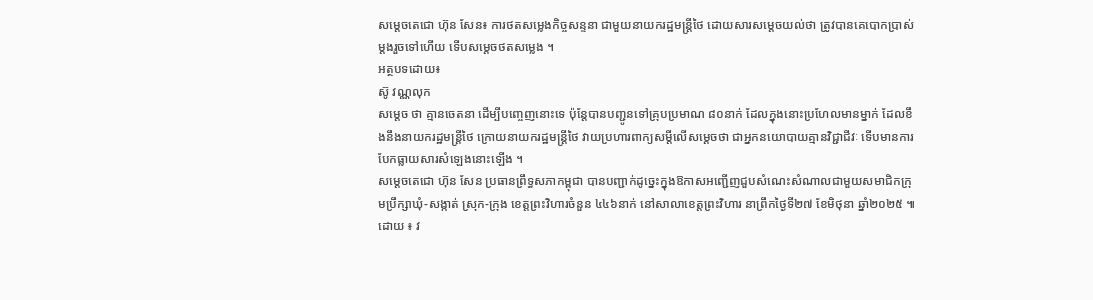សម្តេចតេជោ ហ៊ុន សែន៖ ការថតសម្លេងកិច្ចសន្ទនា ជាមួយនាយករដ្ឋមន្ត្រីថៃ ដោយសារសម្តេចយល់ថា ត្រូវបានគេបោកប្រាស់ម្តងរួចទៅហើយ ទើបសម្តេចថតសម្លេង ។
អត្ថបទដោយ៖
ស៊ូ វណ្ណលុក
សម្តេច ថា គ្មានចេតនា ដើម្បីបញ្ចេញនោះទេ ប៉ុន្តែបានបញ្ជូនទៅគ្រុបប្រមាណ ៨០នាក់ ដែលក្នុងនោះប្រហែលមានម្នាក់ ដែលខឹងនឹងនាយករដ្ឋមន្ត្រីថៃ ក្រោយនាយករដ្ឋមន្ត្រីថៃ វាយប្រហារពាក្យសម្តីលើសម្តេចថា ជាអ្នកនយោបាយគ្មានវិជ្ជាជីវៈ ទើបមានការបែកធ្លាយសារសំឡេងនោះឡើង ។
សម្ដេចតេជោ ហ៊ុន សែន ប្រធានព្រឹទ្ធសភាកម្ពុជា បានបញ្ជាក់ដូច្នេះក្នុងឱកាសអញ្ជើញជួបសំណេះសំណាលជាមួយសមាជិកក្រុមប្រឹក្សាឃុំ-សង្កាត់ ស្រុក-ក្រុង ខេត្តព្រះវិហារចំនួន ៤៤៦នាក់ នៅសាលាខេត្តព្រះវិហារ នាព្រឹកថ្ងៃទី២៧ ខែមិថុនា ឆ្នាំ២០២៥ ៕
ដោយ ៖ វ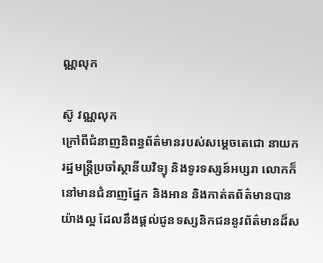ណ្ណលុក

ស៊ូ វណ្ណលុក
ក្រៅពីជំនាញនិពន្ធព័ត៌មានរបស់សម្ដេចតេជោ នាយករដ្ឋមន្ត្រីប្រចាំស្ថានីយវិទ្យុ និងទូរទស្សន៍អប្សរា លោកក៏នៅមានជំនាញផ្នែក និងអាន និងកាត់តព័ត៌មានបានយ៉ាងល្អ ដែលនឹងផ្ដល់ជូនទស្សនិកជននូវព័ត៌មានដ៏ស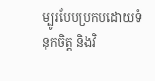ម្បូរបែបប្រកបដោយទំនុកចិត្ត និងវិ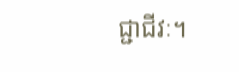ជ្ជាជីវៈ។